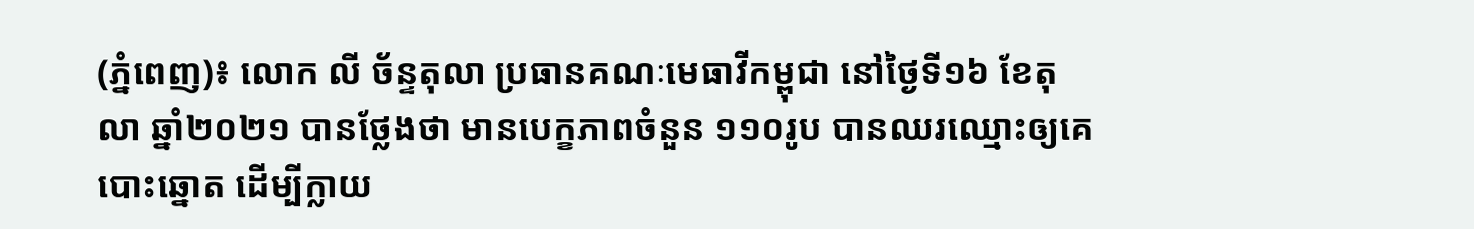(ភ្នំពេញ)៖ លោក លី ច័ន្ទតុលា ប្រធានគណៈមេធាវីកម្ពុជា នៅថ្ងៃទី១៦ ខែតុលា ឆ្នាំ២០២១ បានថ្លែងថា មានបេក្ខភាពចំនួន ១១០រូប បានឈរឈ្មោះឲ្យគេបោះឆ្នោត ដើម្បីក្លាយ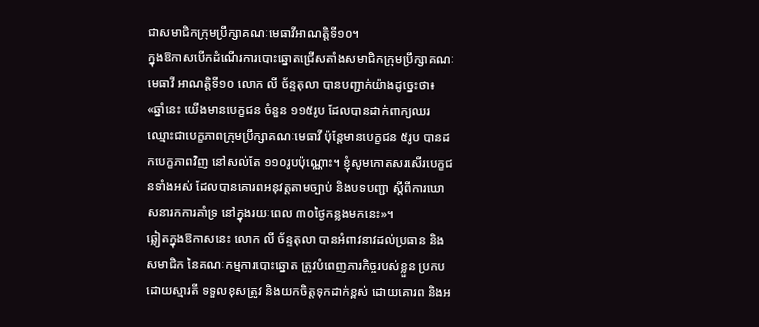ជាសមាជិកក្រុមប្រឹក្សាគណៈមេធាវីអាណត្តិទី១០។
ក្នុងឱកាសបើកដំណើរការបោះឆ្នោតជ្រើសតាំងសមាជិកក្រុមប្រឹក្សាគណៈមេធាវី អាណត្តិទី១០ លោក លី ច័ន្ទតុលា បានបញ្ជាក់យ៉ាងដូច្នេះថា៖ «ឆ្នាំនេះ យើងមានបេក្ខជន ចំនួន ១១៥រូប ដែលបានដាក់ពាក្យឈរឈ្មោះជាបេក្ខភាពក្រុមប្រឹក្សាគណៈមេធាវី ប៉ុន្តែមានបេក្ខជន ៥រូប បានដកបេក្ខភាពវិញ នៅសល់តែ ១១០រូបប៉ុណ្ណោះ។ ខ្ញុំសូមកោតសរសើរបេក្ខជនទាំងអស់ ដែលបានគោរពអនុវត្តតាមច្បាប់ និងបទបញ្ជា ស្តីពីការឃោសនារកការគាំទ្រ នៅក្នុងរយៈពេល ៣០ថ្ងៃកន្លងមកនេះ»។
ឆ្លៀតក្នុងឱកាសនេះ លោក លី ច័ន្ទតុលា បានអំពាវនាវដល់ប្រធាន និងសមាជិក នៃគណៈកម្មការបោះឆ្នោត ត្រូវបំពេញភារកិច្ចរបស់ខ្លួន ប្រកបដោយស្មារតី ទទួលខុសត្រូវ និងយកចិត្តទុកដាក់ខ្ពស់ ដោយគោរព និងអ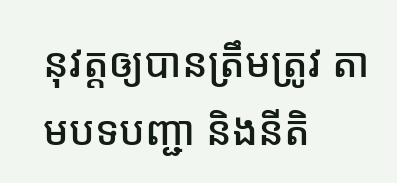នុវត្តឲ្យបានត្រឹមត្រូវ តាមបទបញ្ជា និងនីតិ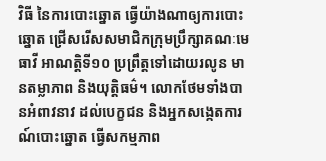វិធី នៃការបោះឆ្នោត ធ្វើយ៉ាងណាឲ្យការបោះឆ្នោត ជ្រើសរើសសមាជិកក្រុមប្រឹក្សាគណៈមេធាវី អាណត្តិទី១០ ប្រព្រឹត្តទៅដោយរលូន មានតម្លាភាព និងយុត្តិធម៌។ លោកថែមទាំងបានអំពាវនាវ ដល់បេក្ខជន និងអ្នកសង្កេតការណ៍បោះឆ្នោត ធ្វើសកម្មភាព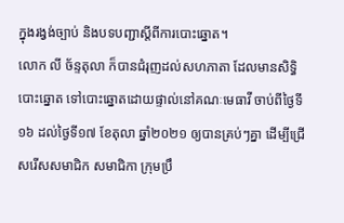ក្នុងរង្វង់ច្បាប់ និងបទបញ្ជាស្តីពីការបោះឆ្នោត។
លោក លី ច័ន្ទតុលា ក៏បានជំរុញដល់សហភាតា ដែលមានសិទ្ធិបោះឆ្នោត ទៅបោះឆ្នោតដោយផ្ទាល់នៅគណៈមេធាវី ចាប់ពីថ្ងៃទី១៦ ដល់ថ្ងៃទី១៧ ខែតុលា ឆ្នាំ២០២១ ឲ្យបានគ្រប់ៗគ្នា ដើម្បីជ្រើសរើសសមាជិក សមាជិកា ក្រុមប្រឹ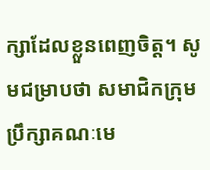ក្សាដែលខ្លួនពេញចិត្ត។ សូមជម្រាបថា សមាជិកក្រុមប្រឹក្សាគណៈមេ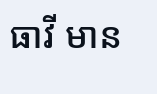ធាវី មាន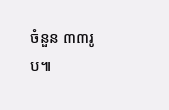ចំនួន ៣៣រូប៕